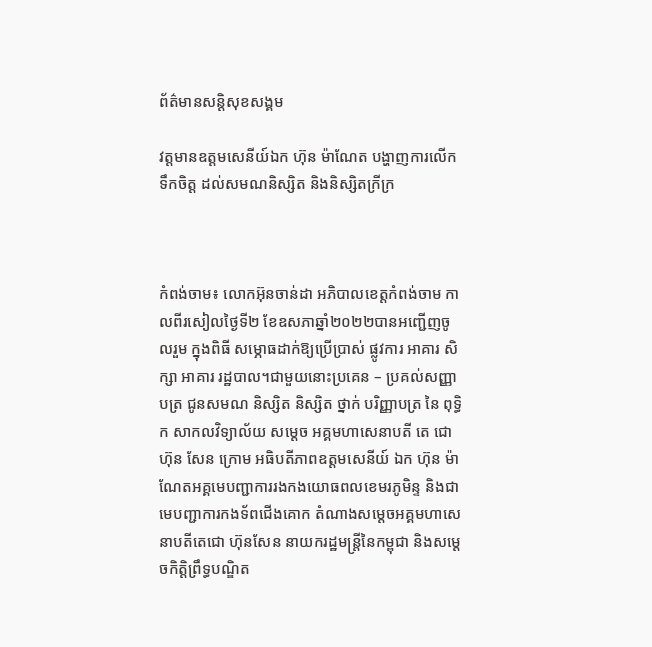ព័ត៌មានសន្តិសុខសង្គម

វត្តមានឧត្តមសេនីយ៍ឯក ហ៊ុន ម៉ាណែត បង្ហាញការលើកទឹកចិត្ត ដល់សមណនិស្សិត និងនិស្សិតក្រីក្រ



កំពង់ចាម៖ លោកអ៊ុនចាន់ដា អភិបាលខេត្តកំពង់ចាម កាលពីរសៀលថ្ងៃទី២ ខែឧសភាឆ្នាំ២០២២បានអញ្ជើញចូលរួម ក្នុងពិធី សម្ភោធដាក់ឱ្យប្រើប្រាស់ ផ្លូវការ អាគារ សិក្សា អាគារ រដ្ឋបាល។ជាមួយនោះប្រគេន – ប្រគល់សញ្ញាបត្រ ជូនសមណ និស្សិត និស្សិត ថ្នាក់ បរិញ្ញាបត្រ នៃ ពុទ្ធិក សាកលវិទ្យាល័យ សម្ដេច អគ្គមហាសេនាបតី តេ ជោ ហ៊ុន សែន ក្រោម អធិបតីភាពឧត្តមសេនីយ៍ ឯក ហ៊ុន ម៉ា ណែតអគ្គមេបញ្ជាការរងកងយោធពលខេមរភូមិន្ទ និងជាមេបញ្ជាការកងទ័ពជើងគោក តំណាងសម្ដេចអគ្គមហាសេនាបតីតេជោ ហ៊ុនសែន នាយករដ្ឋមន្ត្រីនៃកម្ពុជា និងសម្ដេចកិត្តិព្រឹទ្ធបណ្ឌិត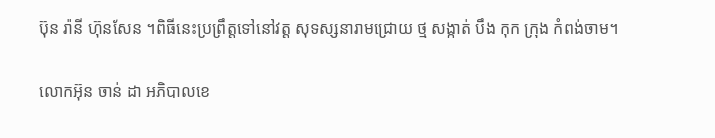ប៊ុន រ៉ានី ហ៊ុនសែន ។ពិធីនេះប្រព្រឹត្តទៅនៅវត្ត សុទស្សនារាមជ្រោយ ថ្ម សង្កាត់ បឹង កុក ក្រុង កំពង់ចាម។

លោកអ៊ុន ចាន់ ដា អភិបាលខេ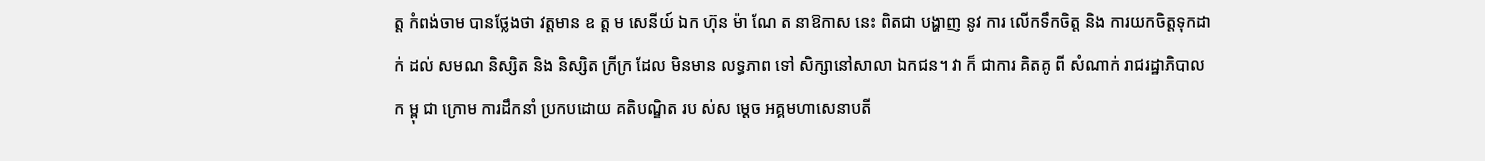ត្ត កំពង់ចាម បានថ្លែងថា វត្តមាន ឧ ត្ត ម សេនីយ៍ ឯក ហ៊ុន ម៉ា ណែ ត នាឱកាស នេះ ពិតជា បង្ហាញ នូវ ការ លើកទឹកចិត្ត និង ការយកចិត្តទុកដាក់ ដល់ សមណ និស្សិត និង និស្សិត ក្រីក្រ ដែល មិនមាន លទ្ធភាព ទៅ សិក្សានៅសាលា ឯកជន។ វា ក៏ ជាការ គិតគូ ពី សំណាក់ រាជរដ្ឋាភិបាល ក ម្ពុ ជា ក្រោម ការដឹកនាំ ប្រកបដោយ គតិបណ្ឌិត រប ស់ស ម្តេច អគ្គមហាសេនាបតី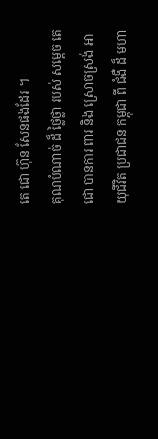តេ ជោ ហ៊ុន សែនផងដែរ ។
គុណបំណាច់ ដ៏ ថ្លៃថ្លា របស់ សម្ដេច តេ ជោ បានការ ពារ និង ស្រោចស្រង់ អាយុជីវិត ប្រជាជន កម្ពុជា ពី ជំងឺ ដ៏ មហា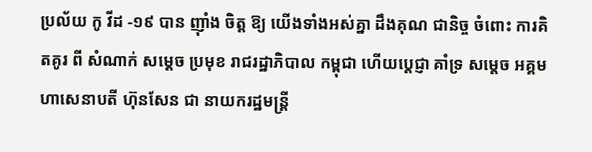ប្រល័យ កូ វីដ -១៩ បាន ញ៉ាំង ចិត្ត ឱ្យ យើងទាំងអស់គ្នា ដឹងគុណ ជានិច្ច ចំពោះ ការគិតគូរ ពី សំណាក់ សម្តេច ប្រមុខ រាជរដ្ឋាភិបាល កម្ពុជា ហើយប្តេជ្ញា គាំទ្រ សម្តេច អគ្គមហាសេនាបតី ហ៊ុនសែន ជា នាយករដ្ឋមន្ដ្រី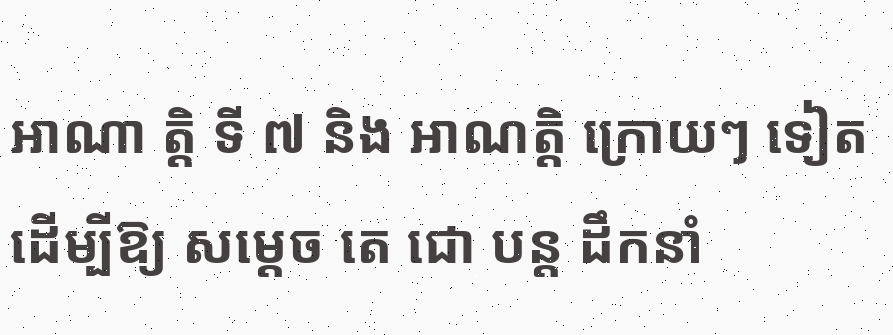អាណា ត្តិ ទី ៧ និង អាណត្តិ ក្រោយៗ ទៀត ដើម្បីឱ្យ សម្តេច តេ ជោ បន្ត ដឹកនាំ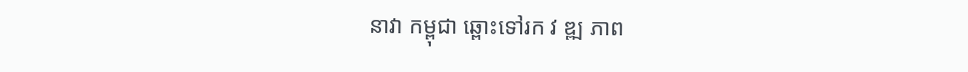នាវា កម្ពុជា ឆ្ពោះទៅរក វ ឌ្ឍ ភាព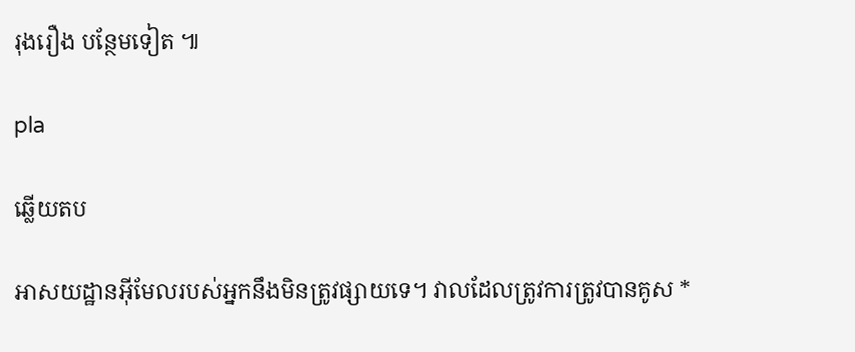រុងរឿង បន្ថែមទៀត ៕

pla

ឆ្លើយតប

អាសយដ្ឋានអ៊ីមែលរបស់អ្នកនឹងមិនត្រូវផ្សាយទេ។ វាលដែលត្រូវការត្រូវបានគូស *